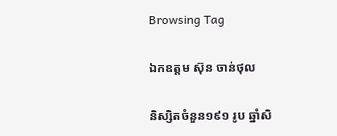Browsing Tag

ឯកឧត្តម ស៊ុន ចាន់ថុល

និស្សិតចំនួន១៩១ រូប ឆ្នាំសិ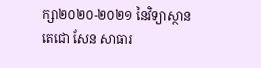ក្សា២០២០-២០២១ នៃវិទ្យាស្ថានតេជោ សែន សាធារ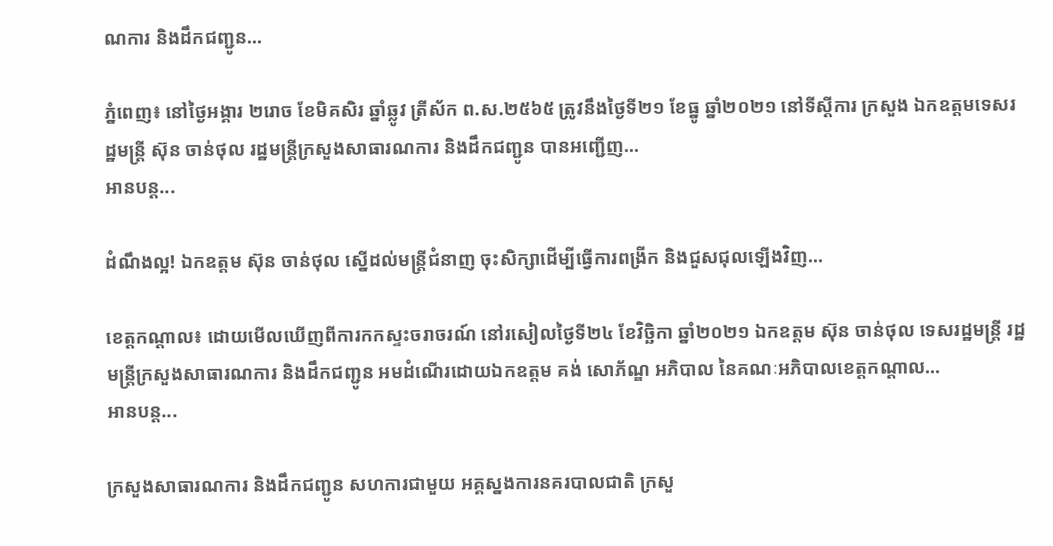ណការ និងដឹកជញ្ជូន…

ភ្នំពេញ៖ នៅថ្ងៃអង្គារ ២រោច ខែមិគសិរ ឆ្នាំឆ្លូវ ត្រីស័ក ព.ស.២៥៦៥ ត្រូវនឹងថ្ងៃទី២១ ខែធ្នូ ឆ្នាំ២០២១ នៅទីស្តីការ ក្រសួង ឯកឧត្តមទេសរដ្ឋមន្ត្រី ស៊ុន ចាន់ថុល រដ្ឋមន្ត្រីក្រសួងសាធារណការ និងដឹកជញ្ជូន បានអញ្ជើញ…
អានបន្ត...

ដំណឹងល្អ! ឯកឧត្តម ស៊ុន ចាន់ថុល ស្នើដល់មន្ត្រីជំនាញ ចុះសិក្សាដើម្បីធ្វើការពង្រីក និងជួសជុលឡើងវិញ…

ខេត្តកណ្ដាល៖ ដោយមើលឃើញពីការកកស្ទះចរាចរណ៍ នៅរសៀលថ្ងៃទី២៤ ខែវិច្ឆិកា ឆ្នាំ២០២១ ឯកឧត្តម ស៊ុន ចាន់ថុល ទេសរដ្ឋមន្ត្រី រដ្ឋមន្ត្រីក្រសួងសាធារណការ និងដឹកជញ្ជូន អមដំណើរដោយឯកឧត្តម គង់ សោភ័ណ្ឌ អភិបាល នៃគណៈអភិបាលខេត្តកណ្ដាល…
អានបន្ត...

ក្រសួងសាធារណការ និងដឹកជញ្ជូន សហការជាមួយ អគ្គស្នងការនគរបាលជាតិ ក្រសួ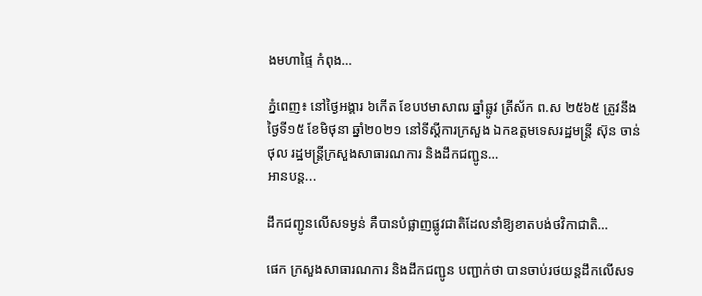ងមហាផ្ទៃ កំពុង…

ភ្នំពេញ៖ នៅថ្ងៃអង្គារ ៦កើត ខែបឋមាសាឍ ឆ្នាំឆ្លូវ ត្រីស័ក ព.ស ២៥៦៥ ត្រូវនឹងថ្ងៃទី១៥ ខែមិថុនា ឆ្នាំ២០២១ នៅទីស្តីការក្រសួង ឯកឧត្តមទេសរដ្ឋមន្ត្រី ស៊ុន ចាន់ថុល រដ្ឋមន្ត្រីក្រសួងសាធារណការ និងដឹកជញ្ជូន…
អានបន្ត...

ដឹកជញ្ជូនលើសទម្ងន់ គឺបានបំផ្លាញផ្លូវជាតិដែលនាំឱ្យខាតបង់ថវិកាជាតិ…

ផេក ក្រសួងសាធារណការ និងដឹកជញ្ជូន បញ្ជាក់ថា បានចាប់រថយន្តដឹកលើសទ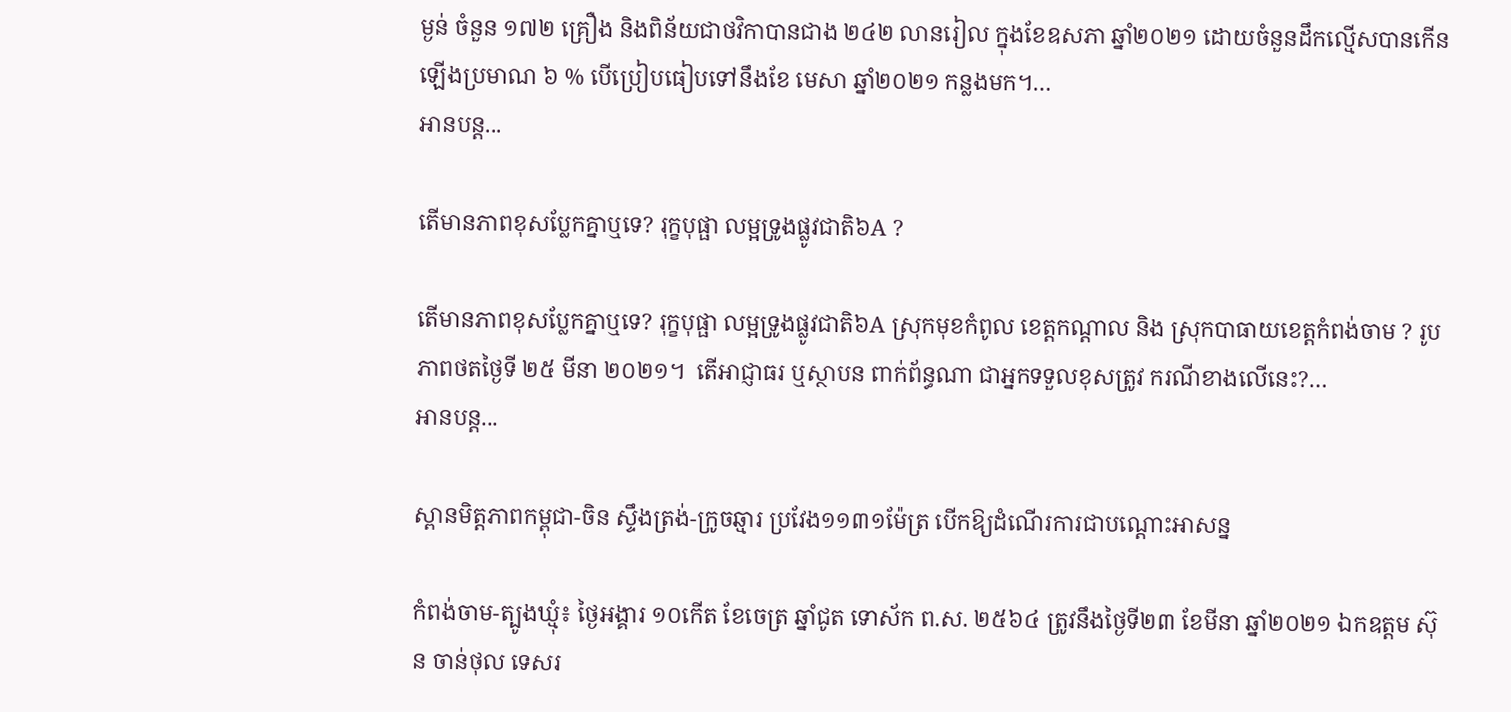ម្ងន់ ចំនួន ១៧២ គ្រឿង និងពិន័យជាថវិកាបានជាង ២៤២ លានរៀល ក្នុងខែឧសភា ឆ្នាំ២០២១ ដោយចំនួនដឹកល្មើសបានកើនឡើងប្រមាណ ៦ % បើប្រៀបធៀបទៅនឹងខែ មេសា ឆ្នាំ២០២១ កន្លងមក។…
អានបន្ត...

តើមានភាពខុសប្លែកគ្នាឬទេ? រុក្ខបុផ្ផា លម្អទ្រូងផ្លូវជាតិ៦A ?

តើមានភាពខុសប្លែកគ្នាឬទេ? រុក្ខបុផ្ផា លម្អទ្រូងផ្លូវជាតិ៦A ស្រុកមុខកំពូល ខេត្តកណ្តាល និង ស្រុកបាធាយខេត្តកំពង់ចាម ? រូបភាពថតថ្ងៃទី ២៥ មីនា ២០២១។  តើអាជ្ញាធរ ឬស្ថាបន ពាក់ព័ន្ធណា ជាអ្នកទទួលខុសត្រូវ ករណីខាងលើនេះ?…
អានបន្ត...

ស្ពានមិត្តភាពកម្ពុជា-ចិន ស្ទឹងត្រង់-ក្រូចឆ្មារ ប្រវែង១១៣១ម៉ែត្រ បើកឱ្យដំណេីរការជាបណ្តោះអាសន្ន

កំពង់ចាម-ត្បូងឃ្មុំ៖ ថ្ងៃអង្គារ ១០កើត ខែចេត្រ ឆ្នាំជូត ទោស័ក ព.ស. ២៥៦៤ ត្រូវនឹងថ្ងៃទី២៣ ខែមីនា ឆ្នាំ២០២១ ឯកឧត្តម ស៊ុន ចាន់ថុល ទេសរ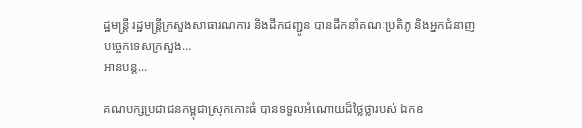ដ្ឋមន្រ្តី រដ្ឋមន្ត្រីក្រសួងសាធារណការ និងដឹកជញ្ជូន បានដឹកនាំគណៈប្រតិភូ និងអ្នកជំនាញបច្ចេកទេសក្រសួង…
អានបន្ត...

គណបក្សប្រជាជនកម្ពុជាស្រុកកោះធំ បានទទួលអំណោយដ៏ថ្លៃថ្លារបស់ ឯកឧ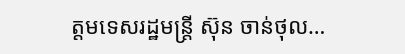ត្តមទេសរដ្ឋមន្ត្រី ស៊ុន ចាន់ថុល…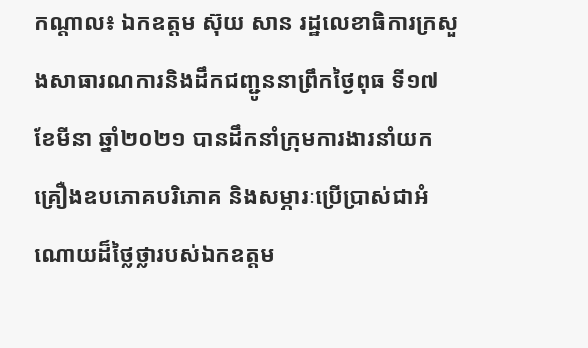កណ្តាល៖ ឯកឧត្តម ស៊ុយ សាន រដ្ឋលេខាធិការក្រសួងសាធារណការនិងដឹកជញ្ជូននាព្រឹកថ្ងៃពុធ ទី១៧ ខែមីនា ឆ្នាំ២០២១ បានដឹកនាំក្រុមការងារនាំយកគ្រឿងឧបភោគបរិភោគ និងសម្ភារៈប្រើប្រាស់ជាអំណោយដ៏ថ្លៃថ្លារបស់ឯកឧត្តម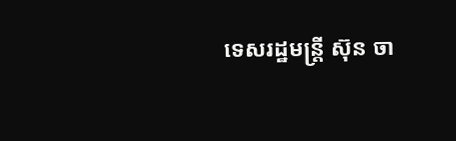ទេសរដ្ឋមន្ត្រី ស៊ុន ចា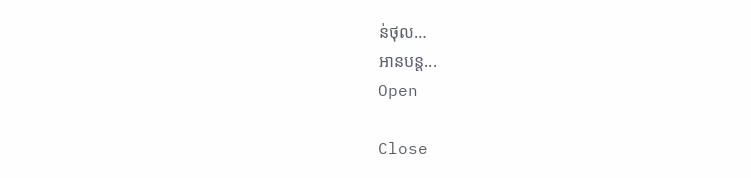ន់ថុល…
អានបន្ត...
Open

Close